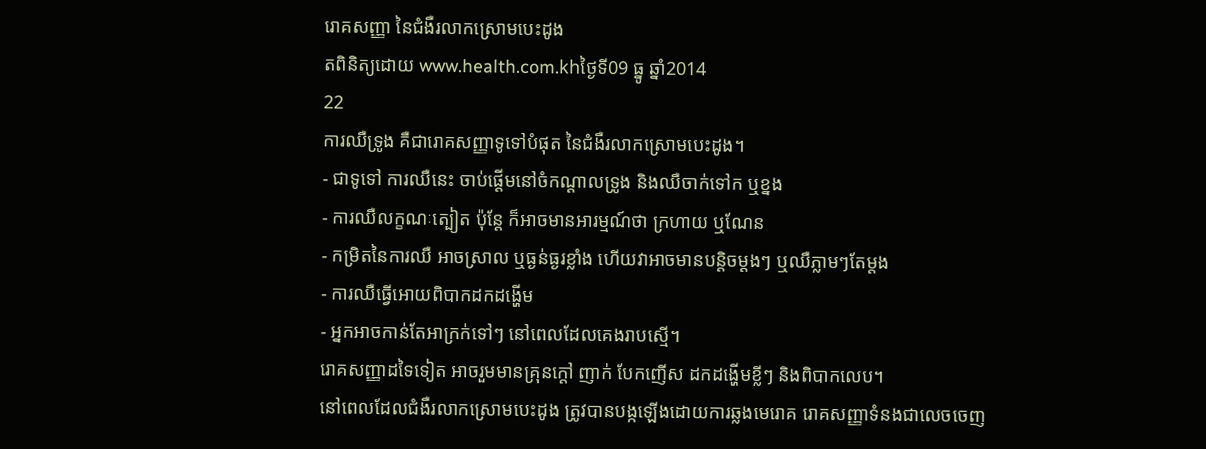រោគសញ្ញា នៃជំងឺរលាកស្រោមបេះដូង
តពិនិត្យដោយ www.health.com.khថ្ងៃទី09 ធ្នូ ឆ្នាំ2014
22
ការឈឺទ្រូង គឺជារោគសញ្ញាទូទៅបំផុត នៃជំងឺរលាកស្រោមបេះដូង។
- ជាទូទៅ ការឈឺនេះ ចាប់ផ្តើមនៅចំកណ្តាលទ្រូង និងឈឺចាក់ទៅក ឬខ្នង
- ការឈឺលក្ខណៈត្បៀត ប៉ុន្តែ ក៏អាចមានអារម្មណ៍ថា ក្រហាយ ឬណែន
- កម្រិតនៃការឈឺ អាចស្រាល ឬធ្ងន់ធ្ងរខ្លាំង ហើយវាអាចមានបន្តិចម្តងៗ ឬឈឺភ្លាមៗតែម្តង
- ការឈឺធ្វើអោយពិបាកដកដង្ហើម
- អ្នកអាចកាន់តែអាក្រក់ទៅៗ នៅពេលដែលគេងរាបស្មើ។
រោគសញ្ញាដទៃទៀត អាចរួមមានគ្រុនក្តៅ ញាក់ បែកញើស ដកដង្ហើមខ្លីៗ និងពិបាកលេប។
នៅពេលដែលជំងឺរលាកស្រោមបេះដូង ត្រូវបានបង្កឡើងដោយការឆ្លងមេរោគ រោគសញ្ញាទំនងជាលេចចេញ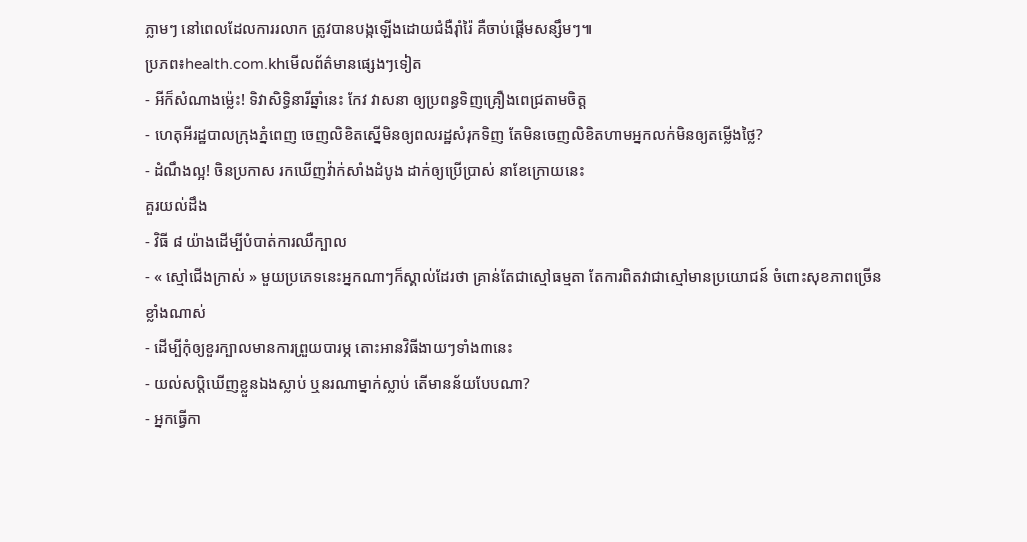ភ្លាមៗ នៅពេលដែលការរលាក ត្រូវបានបង្កឡើងដោយជំងឺរ៉ាំរ៉ៃ គឺចាប់ផ្តើមសន្សឹមៗ៕
ប្រភព៖health.com.khមើលព័ត៌មានផ្សេងៗទៀត
- អីក៏សំណាងម្ល៉េះ! ទិវាសិទ្ធិនារីឆ្នាំនេះ កែវ វាសនា ឲ្យប្រពន្ធទិញគ្រឿងពេជ្រតាមចិត្ត
- ហេតុអីរដ្ឋបាលក្រុងភ្នំពេញ ចេញលិខិតស្នើមិនឲ្យពលរដ្ឋសំរុកទិញ តែមិនចេញលិខិតហាមអ្នកលក់មិនឲ្យតម្លើងថ្លៃ?
- ដំណឹងល្អ! ចិនប្រកាស រកឃើញវ៉ាក់សាំងដំបូង ដាក់ឲ្យប្រើប្រាស់ នាខែក្រោយនេះ
គួរយល់ដឹង
- វិធី ៨ យ៉ាងដើម្បីបំបាត់ការឈឺក្បាល
- « ស្មៅជើងក្រាស់ » មួយប្រភេទនេះអ្នកណាៗក៏ស្គាល់ដែរថា គ្រាន់តែជាស្មៅធម្មតា តែការពិតវាជាស្មៅមានប្រយោជន៍ ចំពោះសុខភាពច្រើនខ្លាំងណាស់
- ដើម្បីកុំឲ្យខួរក្បាលមានការព្រួយបារម្ភ តោះអានវិធីងាយៗទាំង៣នេះ
- យល់សប្តិឃើញខ្លួនឯងស្លាប់ ឬនរណាម្នាក់ស្លាប់ តើមានន័យបែបណា?
- អ្នកធ្វើកា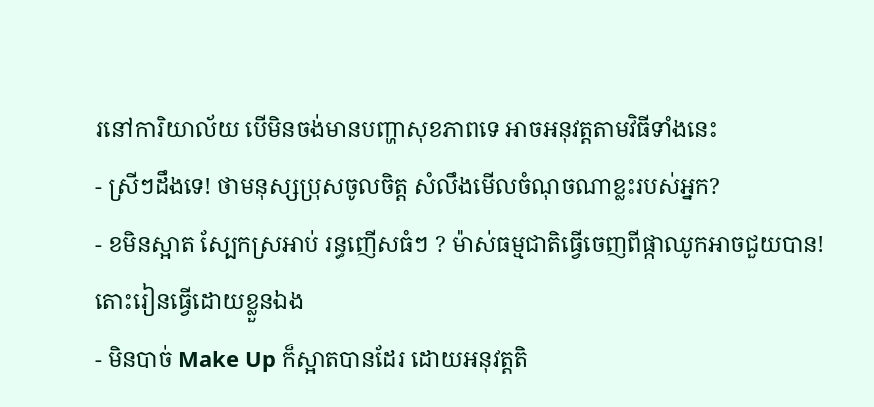រនៅការិយាល័យ បើមិនចង់មានបញ្ហាសុខភាពទេ អាចអនុវត្តតាមវិធីទាំងនេះ
- ស្រីៗដឹងទេ! ថាមនុស្សប្រុសចូលចិត្ត សំលឹងមើលចំណុចណាខ្លះរបស់អ្នក?
- ខមិនស្អាត ស្បែកស្រអាប់ រន្ធញើសធំៗ ? ម៉ាស់ធម្មជាតិធ្វើចេញពីផ្កាឈូកអាចជួយបាន! តោះរៀនធ្វើដោយខ្លួនឯង
- មិនបាច់ Make Up ក៏ស្អាតបានដែរ ដោយអនុវត្តតិ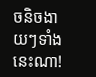ចនិចងាយៗទាំងនេះណា!